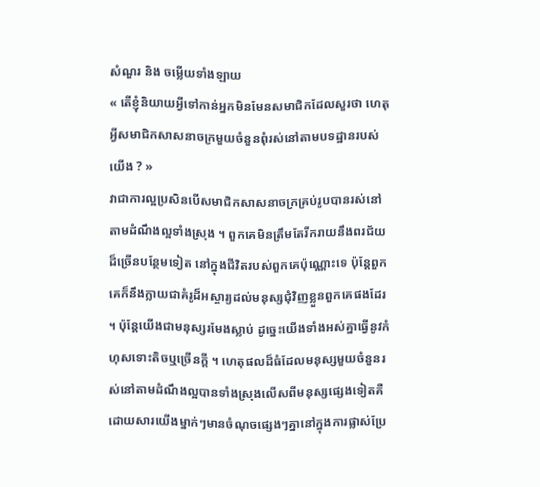សំណួរ និង ចម្លើយទាំងឡាយ
« តើខ្ញុំនិយាយអ្វីទៅកាន់អ្នកមិនមែនសមាជិកដែលសួរថា ហេតុអ្វីសមាជិកសាសនាចក្រមួយចំនួនពុំរស់នៅតាមបទដ្ឋានរបស់យើង ? »
វាជាការល្អប្រសិនបើសមាជិកសាសនាចក្រគ្រប់រូបបានរស់នៅតាមដំណឹងល្អទាំងស្រុង ។ ពួកគេមិនត្រឹមតែរីករាយនឹងពរជ័យដ៏ច្រើនបន្ថែមទៀត នៅក្នុងជីវិតរបស់ពួកគេប៉ុណ្ណោះទេ ប៉ុន្តែពួកគេក៏នឹងក្លាយជាគំរូដ៏អស្ចារ្យដល់មនុស្សជុំវិញខ្លួនពួកគេផងដែរ ។ ប៉ុន្តែយើងជាមនុស្សរមែងស្លាប់ ដូច្នេះយើងទាំងអស់គ្នាធ្វើនូវកំហុសទោះតិចឬច្រើនក្ដី ។ ហេតុផលដ៏ធំដែលមនុស្សមួយចំនួនរស់នៅតាមដំណឹងល្អបានទាំងស្រុងលើសពីមនុស្សផ្សេងទៀតគឺដោយសារយើងម្នាក់ៗមានចំណុចផ្សេងៗគ្នានៅក្នុងការផ្លាស់ប្រែ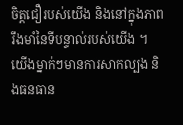ចិត្តជឿរបស់យើង និងនៅក្នុងភាពរឹងមាំនៃទីបន្ទាល់របស់យើង ។ យើងម្នាក់ៗមានការសាកល្បង និងធនធាន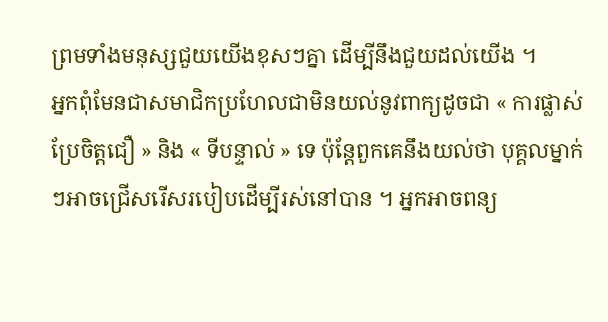ព្រមទាំងមនុស្សជួយយើងខុសៗគ្នា ដើម្បីនឹងជួយដល់យើង ។
អ្នកពុំមែនជាសមាជិកប្រហែលជាមិនយល់នូវពាក្យដូចជា « ការផ្លាស់ប្រែចិត្តជឿ » និង « ទីបន្ទាល់ » ទេ ប៉ុន្តែពួកគេនឹងយល់ថា បុគ្គលម្នាក់ៗអាចជ្រើសរើសរបៀបដើម្បីរស់នៅបាន ។ អ្នកអាចពន្យ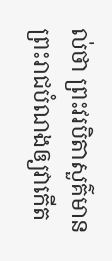ល់ថា ព្រះវរបិតាសួគ៌មានព្រះរាជបំណងឲ្យវាកើត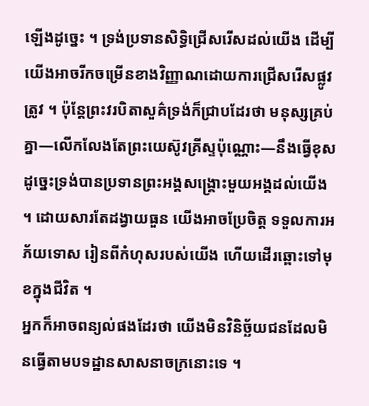ឡើងដូច្នេះ ។ ទ្រង់ប្រទានសិទ្ធិជ្រើសរើសដល់យើង ដើម្បីយើងអាចរីកចម្រើនខាងវិញ្ញាណដោយការជ្រើសរើសផ្លូវត្រូវ ។ ប៉ុន្តែព្រះវរបិតាសួគ៌ទ្រង់ក៏ជ្រាបដែរថា មនុស្សគ្រប់គ្នា—លើកលែងតែព្រះយេស៊ូវគ្រីស្ទប៉ុណ្ណោះ—នឹងធ្វើខុស ដូច្នេះទ្រង់បានប្រទានព្រះអង្គសង្គ្រោះមួយអង្គដល់យើង ។ ដោយសារតែដង្វាយធួន យើងអាចប្រែចិត្ត ទទួលការអភ័យទោស រៀនពីកំហុសរបស់យើង ហើយដើរឆ្ពោះទៅមុខក្នុងជីវិត ។
អ្នកក៏អាចពន្យល់ផងដែរថា យើងមិនវិនិច្ឆ័យជនដែលមិនធ្វើតាមបទដ្ឋានសាសនាចក្រនោះទេ ។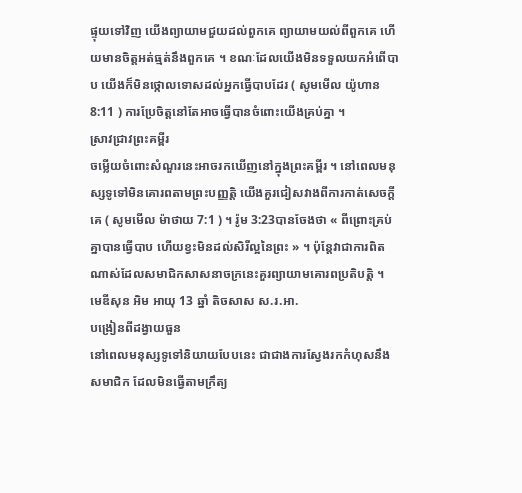ផ្ទុយទៅវិញ យើងព្យាយាមជួយដល់ពួកគេ ព្យាយាមយល់ពីពួកគេ ហើយមានចិត្តអត់ធ្មត់នឹងពួកគេ ។ ខណៈដែលយើងមិនទទួលយកអំពើបាប យើងក៏មិនថ្កោលទោសដល់អ្នកធ្វើបាបដែរ ( សូមមើល យ៉ូហាន 8:11 ) ការប្រែចិត្តនៅតែអាចធ្វើបានចំពោះយើងគ្រប់គ្នា ។
ស្រាវជ្រាវព្រះគម្ពីរ
ចម្លើយចំពោះសំណួរនេះអាចរកឃើញនៅក្នុងព្រះគម្ពីរ ។ នៅពេលមនុស្សទូទៅមិនគោរពតាមព្រះបញ្ញត្តិ យើងគួរជៀសវាងពីការកាត់សេចក្ដីគេ ( សូមមើល ម៉ាថាយ 7:1 ) ។ រ៉ូម 3:23បានចែងថា « ពីព្រោះគ្រប់គ្នាបានធ្វើបាប ហើយខ្វះមិនដល់សិរីល្អនៃព្រះ » ។ ប៉ុន្តែវាជាការពិតណាស់ដែលសមាជិកសាសនាចក្រនេះគួរព្យាយាមគោរពប្រតិបត្តិ ។
មេឌីសុន អិម អាយុ 13 ឆ្នាំ តិចសាស ស.រ.អា.
បង្រៀនពីដង្វាយធួន
នៅពេលមនុស្សទូទៅនិយាយបែបនេះ ជាជាងការស្វែងរកកំហុសនឹងសមាជិក ដែលមិនធ្វើតាមក្រឹត្យ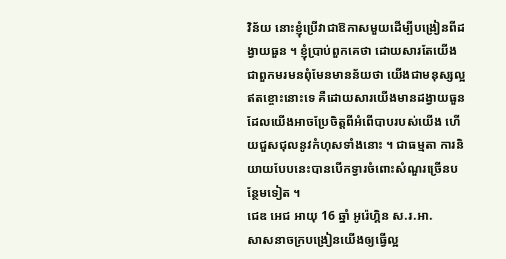វិន័យ នោះខ្ញុំប្រើវាជាឱកាសមួយដើម្បីបង្រៀនពីដង្វាយធួន ។ ខ្ញុំប្រាប់ពួកគេថា ដោយសារតែយើងជាពួកមរមនពុំមែនមានន័យថា យើងជាមនុស្សល្អឥតខ្ចោះនោះទេ គឺដោយសារយើងមានដង្វាយធួន ដែលយើងអាចប្រែចិត្តពីអំពើបាបរបស់យើង ហើយជួសជុលនូវកំហុសទាំងនោះ ។ ជាធម្មតា ការនិយាយបែបនេះបានបើកទ្វារចំពោះសំណួរច្រើនបន្ថែមទៀត ។
ជេឌ អេជ អាយុ 16 ឆ្នាំ អូរ៉េហ្គិន ស.រ.អា.
សាសនាចក្របង្រៀនយើងឲ្យធ្វើល្អ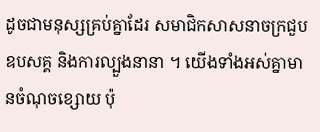ដូចជាមនុស្សគ្រប់គ្នាដែរ សមាជិកសាសនាចក្រជួបឧបសគ្គ និងការល្បួងនានា ។ យើងទាំងអស់គ្នាមានចំណុចខ្សោយ ប៉ុ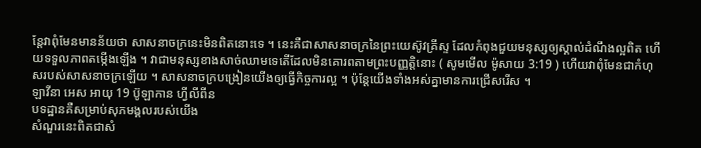ន្តែវាពុំមែនមានន័យថា សាសនាចក្រនេះមិនពិតនោះទេ ។ នេះគឺជាសាសនាចក្រនៃព្រះយេស៊ូវគ្រីស្ទ ដែលកំពុងជួយមនុស្សឲ្យស្គាល់ដំណឹងល្អពិត ហើយទទួលភាពតម្កើងឡើង ។ វាជាមនុស្សខាងសាច់ឈាមទេតើដែលមិនគោរពតាមព្រះបញ្ញត្តិនោះ ( សូមមើល ម៉ូសាយ 3:19 ) ហើយវាពុំមែនជាកំហុសរបស់សាសនាចក្រឡើយ ។ សាសនាចក្របង្រៀនយើងឲ្យធ្វើកិច្ចការល្អ ។ ប៉ុន្តែយើងទាំងអស់គ្នាមានការជ្រើសរើស ។
ឡាវីនា អេស អាយុ 19 ប៊ូឡាកាន ហ្វីលីពីន
បទដ្ឋានគឺសម្រាប់សុភមង្គលរបស់យើង
សំណួរនេះពិតជាសំ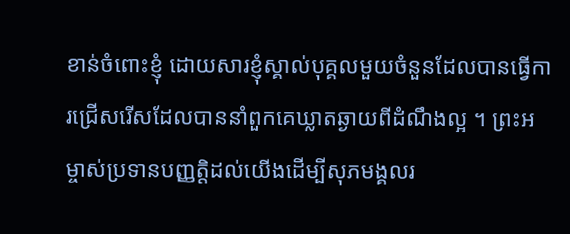ខាន់ចំពោះខ្ញុំ ដោយសារខ្ញុំស្គាល់បុគ្គលមួយចំនួនដែលបានធ្វើការជ្រើសរើសដែលបាននាំពួកគេឃ្លាតឆ្ងាយពីដំណឹងល្អ ។ ព្រះអម្ចាស់ប្រទានបញ្ញត្តិដល់យើងដើម្បីសុភមង្គលរ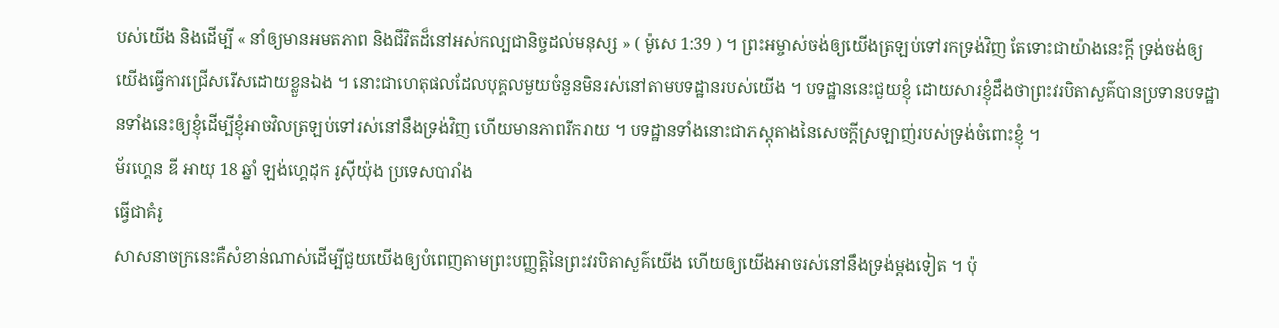បស់យើង និងដើម្បី « នាំឲ្យមានអមតភាព និងជីវិតដ៏នៅអស់កល្បជានិច្ចដល់មនុស្ស » ( ម៉ូសេ 1:39 ) ។ ព្រះអម្ចាស់ចង់ឲ្យយើងត្រឡប់ទៅរកទ្រង់វិញ តែទោះជាយ៉ាងនេះក្ដី ទ្រង់ចង់ឲ្យយើងធ្វើការជ្រើសរើសដោយខ្លួនឯង ។ នោះជាហេតុផលដែលបុគ្គលមួយចំនួនមិនរស់នៅតាមបទដ្ឋានរបស់យើង ។ បទដ្ឋាននេះជួយខ្ញុំ ដោយសារខ្ញុំដឹងថាព្រះវរបិតាសួគ៌បានប្រទានបទដ្ឋានទាំងនេះឲ្យខ្ញុំដើម្បីខ្ញុំអាចវិលត្រឡប់ទៅរស់នៅនឹងទ្រង់វិញ ហើយមានភាពរីករាយ ។ បទដ្ឋានទាំងនោះជាភស្ដុតាងនៃសេចក្ដីស្រឡាញ់របស់ទ្រង់ចំពោះខ្ញុំ ។
ម័រហ្គេន ឌី អាយុ 18 ឆ្នាំ ឡង់ហ្គេដុក រូស៊ីយ៉ុង ប្រទេសបារាំង
ធ្វើជាគំរូ
សាសនាចក្រនេះគឺសំខាន់ណាស់ដើម្បីជួយយើងឲ្យបំពេញតាមព្រះបញ្ញត្តិនៃព្រះវរបិតាសួគ៌យើង ហើយឲ្យយើងអាចរស់នៅនឹងទ្រង់ម្ដងទៀត ។ ប៉ុ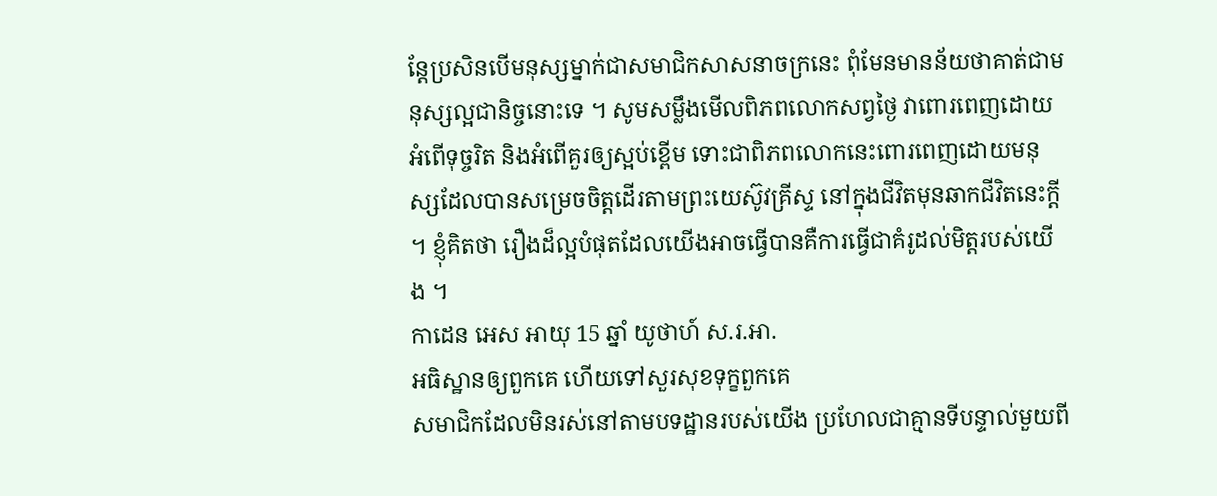ន្តែប្រសិនបើមនុស្សម្នាក់ជាសមាជិកសាសនាចក្រនេះ ពុំមែនមានន័យថាគាត់ជាមនុស្សល្អជានិច្ចនោះទេ ។ សូមសម្លឹងមើលពិភពលោកសព្វថ្ងៃ វាពោរពេញដោយអំពើទុច្ចរិត និងអំពើគួរឲ្យស្អប់ខ្ពើម ទោះជាពិភពលោកនេះពោរពេញដោយមនុស្សដែលបានសម្រេចចិត្តដើរតាមព្រះយេស៊ូវគ្រីស្ទ នៅក្នុងជីវិតមុនឆាកជីវិតនេះក្ដី ។ ខ្ញុំគិតថា រឿងដ៏ល្អបំផុតដែលយើងអាចធ្វើបានគឺការធ្វើជាគំរូដល់មិត្តរបស់យើង ។
កាដេន អេស អាយុ 15 ឆ្នាំ យូថាហ៍ ស.រ.អា.
អធិស្ឋានឲ្យពួកគេ ហើយទៅសួរសុខទុក្ខពួកគេ
សមាជិកដែលមិនរស់នៅតាមបទដ្ឋានរបស់យើង ប្រហែលជាគ្មានទីបន្ទាល់មួយពី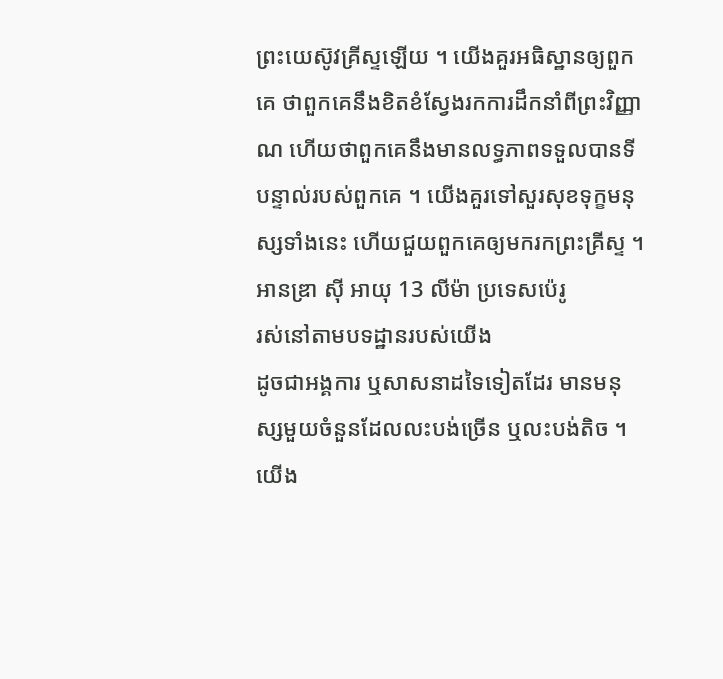ព្រះយេស៊ូវគ្រីស្ទឡើយ ។ យើងគួរអធិស្ឋានឲ្យពួកគេ ថាពួកគេនឹងខិតខំស្វែងរកការដឹកនាំពីព្រះវិញ្ញាណ ហើយថាពួកគេនឹងមានលទ្ធភាពទទួលបានទីបន្ទាល់របស់ពួកគេ ។ យើងគួរទៅសួរសុខទុក្ខមនុស្សទាំងនេះ ហើយជួយពួកគេឲ្យមករកព្រះគ្រីស្ទ ។
អានឌ្រា ស៊ី អាយុ 13 លីម៉ា ប្រទេសប៉េរូ
រស់នៅតាមបទដ្ឋានរបស់យើង
ដូចជាអង្គការ ឬសាសនាដទៃទៀតដែរ មានមនុស្សមួយចំនួនដែលលះបង់ច្រើន ឬលះបង់តិច ។ យើង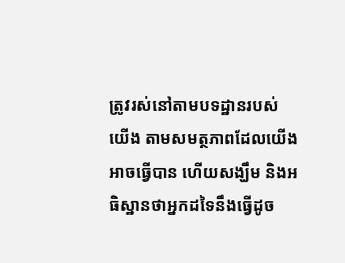ត្រូវរស់នៅតាមបទដ្ឋានរបស់យើង តាមសមត្ថភាពដែលយើងអាចធ្វើបាន ហើយសង្ឃឹម និងអធិស្ឋានថាអ្នកដទៃនឹងធ្វើដូច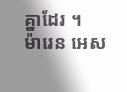គ្នាដែរ ។
ម៉ារេន អេស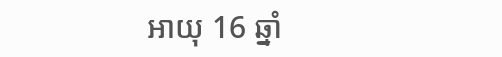អាយុ 16 ឆ្នាំ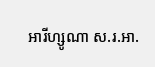អារីហ្សូណា ស.រ.អា.